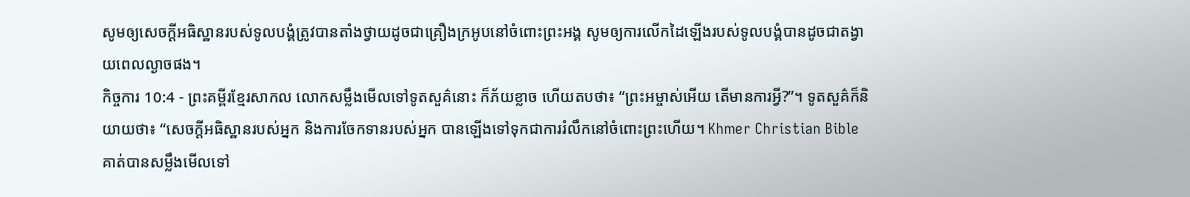សូមឲ្យសេចក្ដីអធិស្ឋានរបស់ទូលបង្គំត្រូវបានតាំងថ្វាយដូចជាគ្រឿងក្រអូបនៅចំពោះព្រះអង្គ សូមឲ្យការលើកដៃឡើងរបស់ទូលបង្គំបានដូចជាតង្វាយពេលល្ងាចផង។
កិច្ចការ 10:4 - ព្រះគម្ពីរខ្មែរសាកល លោកសម្លឹងមើលទៅទូតសួគ៌នោះ ក៏ភ័យខ្លាច ហើយតបថា៖ “ព្រះអម្ចាស់អើយ តើមានការអ្វី?”។ ទូតសួគ៌ក៏និយាយថា៖ “សេចក្ដីអធិស្ឋានរបស់អ្នក និងការចែកទានរបស់អ្នក បានឡើងទៅទុកជាការរំលឹកនៅចំពោះព្រះហើយ។ Khmer Christian Bible គាត់បានសម្លឹងមើលទៅ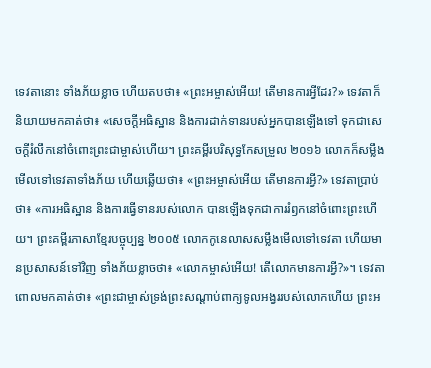ទេវតានោះ ទាំងភ័យខ្លាច ហើយតបថា៖ «ព្រះអម្ចាស់អើយ! តើមានការអ្វីដែរ?» ទេវតាក៏និយាយមកគាត់ថា៖ «សេចក្ដីអធិស្ឋាន និងការដាក់ទានរបស់អ្នកបានឡើងទៅ ទុកជាសេចក្ដីរំលឹកនៅចំពោះព្រះជាម្ចាស់ហើយ។ ព្រះគម្ពីរបរិសុទ្ធកែសម្រួល ២០១៦ លោកក៏សម្លឹងមើលទៅទេវតាទាំងភ័យ ហើយឆ្លើយថា៖ «ព្រះអម្ចាស់អើយ តើមានការអ្វី?» ទេវតាប្រាប់ថា៖ «ការអធិស្ឋាន និងការធ្វើទានរបស់លោក បានឡើងទុកជាការរំឭកនៅចំពោះព្រះហើយ។ ព្រះគម្ពីរភាសាខ្មែរបច្ចុប្បន្ន ២០០៥ លោកកូនេលាសសម្លឹងមើលទៅទេវតា ហើយមានប្រសាសន៍ទៅវិញ ទាំងភ័យខ្លាចថា៖ «លោកម្ចាស់អើយ! តើលោកមានការអ្វី?»។ ទេវតាពោលមកគាត់ថា៖ «ព្រះជាម្ចាស់ទ្រង់ព្រះសណ្ដាប់ពាក្យទូលអង្វររបស់លោកហើយ ព្រះអ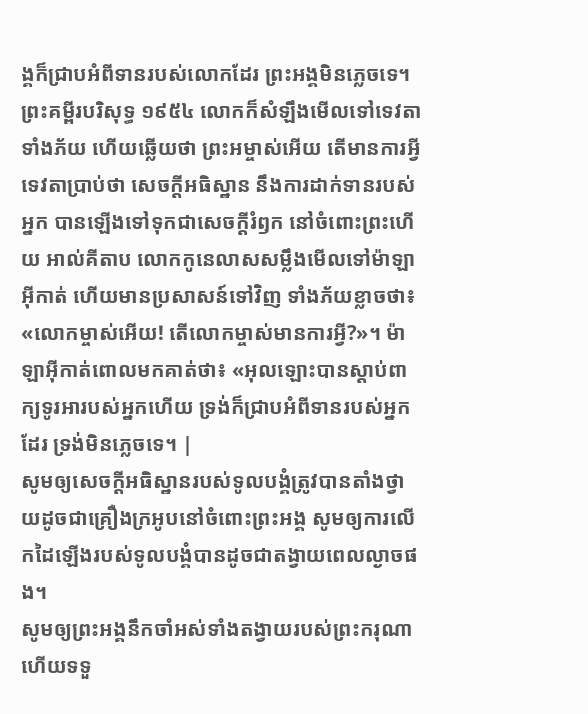ង្គក៏ជ្រាបអំពីទានរបស់លោកដែរ ព្រះអង្គមិនភ្លេចទេ។ ព្រះគម្ពីរបរិសុទ្ធ ១៩៥៤ លោកក៏សំឡឹងមើលទៅទេវតាទាំងភ័យ ហើយឆ្លើយថា ព្រះអម្ចាស់អើយ តើមានការអ្វី ទេវតាប្រាប់ថា សេចក្ដីអធិស្ឋាន នឹងការដាក់ទានរបស់អ្នក បានឡើងទៅទុកជាសេចក្ដីរំឭក នៅចំពោះព្រះហើយ អាល់គីតាប លោកកូនេលាសសម្លឹងមើលទៅម៉ាឡាអ៊ីកាត់ ហើយមានប្រសាសន៍ទៅវិញ ទាំងភ័យខ្លាចថា៖ «លោកម្ចាស់អើយ! តើលោកម្ចាស់មានការអ្វី?»។ ម៉ាឡាអ៊ីកាត់ពោលមកគាត់ថា៖ «អុលឡោះបានស្តាប់ពាក្យទូរអារបស់អ្នកហើយ ទ្រង់ក៏ជ្រាបអំពីទានរបស់អ្នកដែរ ទ្រង់មិនភ្លេចទេ។ |
សូមឲ្យសេចក្ដីអធិស្ឋានរបស់ទូលបង្គំត្រូវបានតាំងថ្វាយដូចជាគ្រឿងក្រអូបនៅចំពោះព្រះអង្គ សូមឲ្យការលើកដៃឡើងរបស់ទូលបង្គំបានដូចជាតង្វាយពេលល្ងាចផង។
សូមឲ្យព្រះអង្គនឹកចាំអស់ទាំងតង្វាយរបស់ព្រះករុណា ហើយទទួ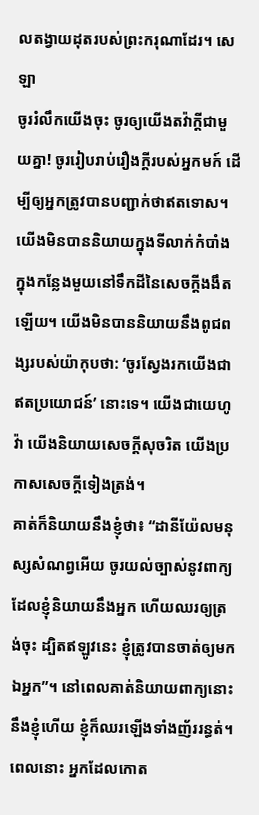លតង្វាយដុតរបស់ព្រះករុណាដែរ។ សេឡា
ចូររំលឹកយើងចុះ ចូរឲ្យយើងតវ៉ាក្ដីជាមួយគ្នា! ចូររៀបរាប់រឿងក្ដីរបស់អ្នកមក៍ ដើម្បីឲ្យអ្នកត្រូវបានបញ្ជាក់ថាឥតទោស។
យើងមិនបាននិយាយក្នុងទីលាក់កំបាំង ក្នុងកន្លែងមួយនៅទឹកដីនៃសេចក្ដីងងឹតឡើយ។ យើងមិនបាននិយាយនឹងពូជពង្សរបស់យ៉ាកុបថា: ‘ចូរស្វែងរកយើងជាឥតប្រយោជន៍’ នោះទេ។ យើងជាយេហូវ៉ា យើងនិយាយសេចក្ដីសុចរិត យើងប្រកាសសេចក្ដីទៀងត្រង់។
គាត់ក៏និយាយនឹងខ្ញុំថា៖ “ដានីយ៉ែលមនុស្សសំណព្វអើយ ចូរយល់ច្បាស់នូវពាក្យដែលខ្ញុំនិយាយនឹងអ្នក ហើយឈរឲ្យត្រង់ចុះ ដ្បិតឥឡូវនេះ ខ្ញុំត្រូវបានចាត់ឲ្យមកឯអ្នក”។ នៅពេលគាត់និយាយពាក្យនោះនឹងខ្ញុំហើយ ខ្ញុំក៏ឈរឡើងទាំងញ័ររន្ធត់។
ពេលនោះ អ្នកដែលកោត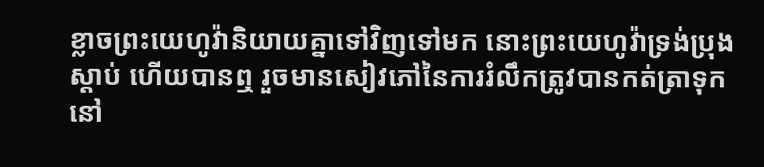ខ្លាចព្រះយេហូវ៉ានិយាយគ្នាទៅវិញទៅមក នោះព្រះយេហូវ៉ាទ្រង់ប្រុងស្ដាប់ ហើយបានឮ រួចមានសៀវភៅនៃការរំលឹកត្រូវបានកត់ត្រាទុកនៅ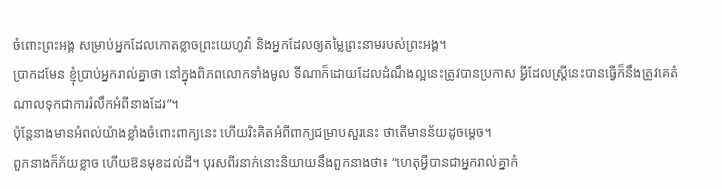ចំពោះព្រះអង្គ សម្រាប់អ្នកដែលកោតខ្លាចព្រះយេហូវ៉ា និងអ្នកដែលឲ្យតម្លៃព្រះនាមរបស់ព្រះអង្គ។
ប្រាកដមែន ខ្ញុំប្រាប់អ្នករាល់គ្នាថា នៅក្នុងពិភពលោកទាំងមូល ទីណាក៏ដោយដែលដំណឹងល្អនេះត្រូវបានប្រកាស អ្វីដែលស្ត្រីនេះបានធ្វើក៏នឹងត្រូវគេតំណាលទុកជាការរំលឹកអំពីនាងដែរ”។
ប៉ុន្តែនាងមានអំពល់យ៉ាងខ្លាំងចំពោះពាក្យនេះ ហើយរិះគិតអំពីពាក្យជម្រាបសួរនេះ ថាតើមានន័យដូចម្ដេច។
ពួកនាងក៏ភ័យខ្លាច ហើយឱនមុខដល់ដី។ បុរសពីរនាក់នោះនិយាយនឹងពួកនាងថា៖ “ហេតុអ្វីបានជាអ្នករាល់គ្នាកំ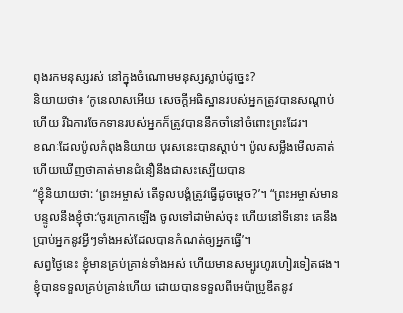ពុងរកមនុស្សរស់ នៅក្នុងចំណោមមនុស្សស្លាប់ដូច្នេះ?
និយាយថា៖ ‘កូនេលាសអើយ សេចក្ដីអធិស្ឋានរបស់អ្នកត្រូវបានសណ្ដាប់ហើយ រីឯការចែកទានរបស់អ្នកក៏ត្រូវបាននឹកចាំនៅចំពោះព្រះដែរ។
ខណៈដែលប៉ូលកំពុងនិយាយ បុរសនេះបានស្ដាប់។ ប៉ូលសម្លឹងមើលគាត់ ហើយឃើញថាគាត់មានជំនឿនឹងជាសះស្បើយបាន
“ខ្ញុំនិយាយថា: ‘ព្រះអម្ចាស់ តើទូលបង្គំត្រូវធ្វើដូចម្ដេច?’។ “ព្រះអម្ចាស់មានបន្ទូលនឹងខ្ញុំថា:‘ចូរក្រោកឡើង ចូលទៅដាម៉ាស់ចុះ ហើយនៅទីនោះ គេនឹងប្រាប់អ្នកនូវអ្វីៗទាំងអស់ដែលបានកំណត់ឲ្យអ្នកធ្វើ’។
សព្វថ្ងៃនេះ ខ្ញុំមានគ្រប់គ្រាន់ទាំងអស់ ហើយមានសម្បូរហូរហៀរទៀតផង។ ខ្ញុំបានទទួលគ្រប់គ្រាន់ហើយ ដោយបានទទួលពីអេប៉ាប្រូឌីតនូវ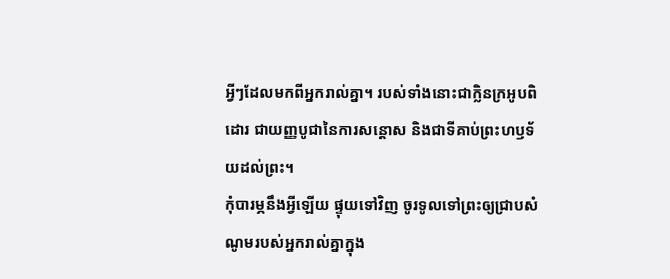អ្វីៗដែលមកពីអ្នករាល់គ្នា។ របស់ទាំងនោះជាក្លិនក្រអូបពិដោរ ជាយញ្ញបូជានៃការសន្ដោស និងជាទីគាប់ព្រះហឫទ័យដល់ព្រះ។
កុំបារម្ភនឹងអ្វីឡើយ ផ្ទុយទៅវិញ ចូរទូលទៅព្រះឲ្យជ្រាបសំណូមរបស់អ្នករាល់គ្នាក្នុង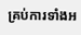គ្រប់ការទាំងអ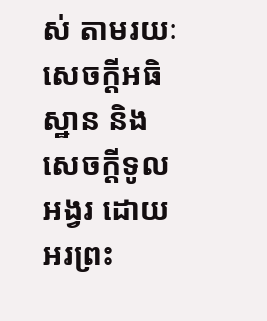ស់ តាមរយៈសេចក្ដីអធិស្ឋាន និងសេចក្ដីទូលអង្វរ ដោយអរព្រះ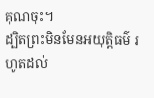គុណចុះ។
ដ្បិតព្រះមិនមែនអយុត្តិធម៌ រហូតដល់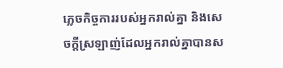ភ្លេចកិច្ចការរបស់អ្នករាល់គ្នា និងសេចក្ដីស្រឡាញ់ដែលអ្នករាល់គ្នាបានស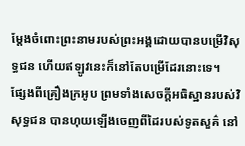ម្ដែងចំពោះព្រះនាមរបស់ព្រះអង្គដោយបានបម្រើវិសុទ្ធជន ហើយឥឡូវនេះក៏នៅតែបម្រើដែរនោះទេ។
ផ្សែងពីគ្រឿងក្រអូប ព្រមទាំងសេចក្ដីអធិស្ឋានរបស់វិសុទ្ធជន បានហុយឡើងចេញពីដៃរបស់ទូតសួគ៌ នៅ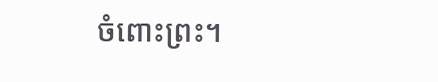ចំពោះព្រះ។